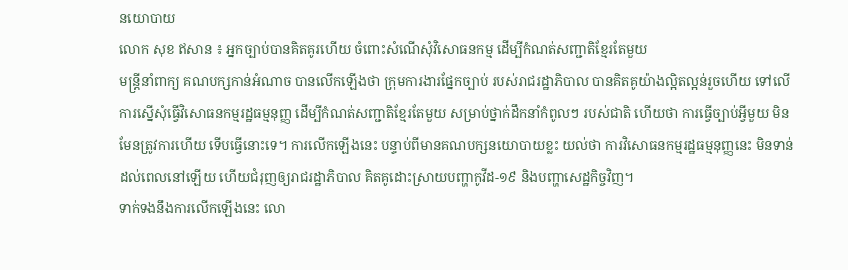នយោបាយ
លោក សុខ ឥសាន ៖ អ្នកច្បាប់បានគិតគូរហើយ ចំពោះសំណើសុំវិសោធនកម្ម ដើម្បីកំណត់សញ្ជាតិខ្មែរតែមួយ
មន្ត្រីនាំពាក្យ គណបក្សកាន់អំណាច បានលើកឡើងថា ក្រុមការងារផ្នែកច្បាប់ របស់រាជរដ្ឋាភិបាល បានគិតគូយ៉ាងល្អិតល្អន់រួចហើយ ទៅលើការស្នើសុំធ្វើវិសោធនកម្មរដ្ឋធម្មនុញ្ញ ដើម្បីកំណត់សញ្ជាតិខ្មែរតែមួយ សម្រាប់ថ្នាក់ដឹកនាំកំពូលៗ របស់ជាតិ ហើយថា ការធ្វើច្បាប់អ្វីមួយ មិនមែនត្រូវការហើយ ទើបធ្វើនោះទេ។ ការលើកឡើងនេះ បន្ទាប់ពីមានគណបក្សនយោបាយខ្លះ យល់ថា ការវិសោធនកម្មរដ្ឋធម្មនុញ្ញនេះ មិនទាន់ដល់ពេលនៅឡើយ ហើយជំរុញឲ្យរាជរដ្ឋាភិបាល គិតគូដោះស្រាយបញ្ហាកូវីដ-១៩ និងបញ្ហាសេដ្ឋកិច្ចវិញ។
ទាក់ទងនឹងការលើកឡើងនេះ លោ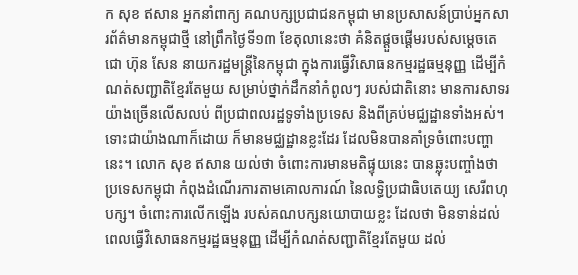ក សុខ ឥសាន អ្នកនាំពាក្យ គណបក្សប្រជាជនកម្ពុជា មានប្រសាសន៍ប្រាប់អ្នកសារព័ត៌មានកម្ពុជាថ្មី នៅព្រឹកថ្ងៃទី១៣ ខែតុលានេះថា គំនិតផ្ដួចផ្ដើមរបស់សម្ដេចតេជោ ហ៊ុន សែន នាយករដ្ឋមន្ត្រីនៃកម្ពុជា ក្នុងការធ្វើវិសោធនកម្មរដ្ឋធម្មនុញ្ញ ដើម្បីកំណត់សញ្ជាតិខ្មែរតែមួយ សម្រាប់ថ្នាក់ដឹកនាំកំពូលៗ របស់ជាតិនោះ មានការសាទរយ៉ាងច្រើនលើសលប់ ពីប្រជាពលរដ្ឋទូទាំងប្រទេស និងពីគ្រប់មជ្ឈដ្ឋានទាំងអស់។
ទោះជាយ៉ាងណាក៏ដោយ ក៏មានមជ្ឈដ្ឋានខ្លះដែរ ដែលមិនបានគាំទ្រចំពោះបញ្ហានេះ។ លោក សុខ ឥសាន យល់ថា ចំពោះការមានមតិផ្ទុយនេះ បានឆ្លុះបញ្ចាំងថា ប្រទេសកម្ពុជា កំពុងដំណើរការតាមគោលការណ៍ នៃលទ្ធិប្រជាធិបតេយ្យ សេរីពហុបក្ស។ ចំពោះការលើកឡើង របស់គណបក្សនយោបាយខ្លះ ដែលថា មិនទាន់ដល់ពេលធ្វើវិសោធនកម្មរដ្ឋធម្មនុញ្ញ ដើម្បីកំណត់សញ្ជាតិខ្មែរតែមួយ ដល់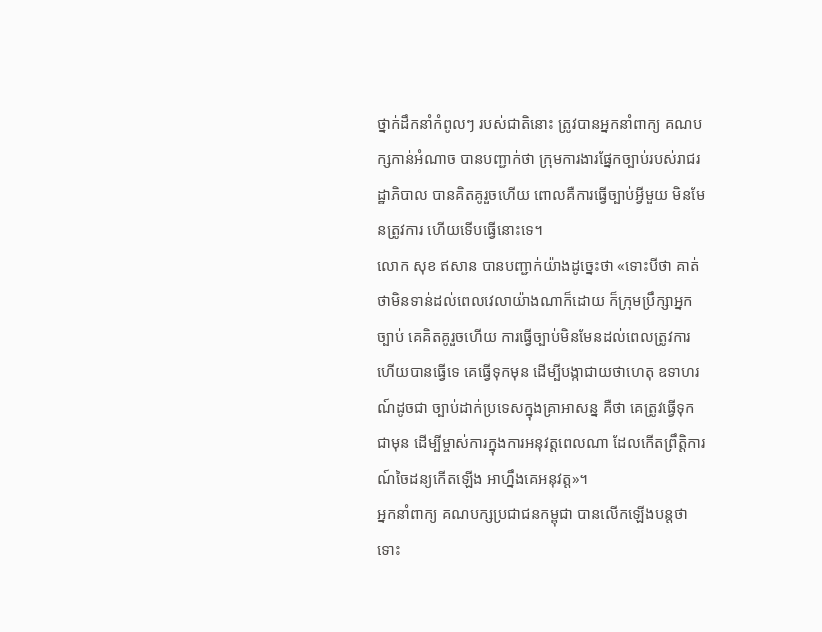ថ្នាក់ដឹកនាំកំពូលៗ របស់ជាតិនោះ ត្រូវបានអ្នកនាំពាក្យ គណបក្សកាន់អំណាច បានបញ្ជាក់ថា ក្រុមការងារផ្នែកច្បាប់របស់រាជរដ្ឋាភិបាល បានគិតគូរួចហើយ ពោលគឺការធ្វើច្បាប់អ្វីមួយ មិនមែនត្រូវការ ហើយទើបធ្វើនោះទេ។
លោក សុខ ឥសាន បានបញ្ជាក់យ៉ាងដូច្នេះថា «ទោះបីថា គាត់ថាមិនទាន់ដល់ពេលវេលាយ៉ាងណាក៏ដោយ ក៏ក្រុមប្រឹក្សាអ្នកច្បាប់ គេគិតគូរួចហើយ ការធ្វើច្បាប់មិនមែនដល់ពេលត្រូវការ ហើយបានធ្វើទេ គេធ្វើទុកមុន ដើម្បីបង្កាជាយថាហេតុ ឧទាហរណ៍ដូចជា ច្បាប់ដាក់ប្រទេសក្នុងគ្រាអាសន្ន គឺថា គេត្រូវធ្វើទុកជាមុន ដើម្បីម្ចាស់ការក្នុងការអនុវត្តពេលណា ដែលកើតព្រឹត្តិការណ៍ចៃដន្យកើតឡើង អាហ្នឹងគេអនុវត្ត»។
អ្នកនាំពាក្យ គណបក្សប្រជាជនកម្ពុជា បានលើកឡើងបន្តថា ទោះ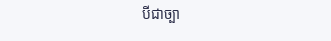បីជាច្បា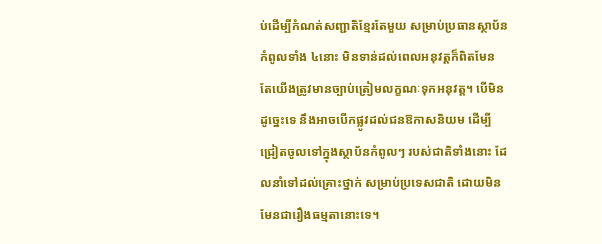ប់ដើម្បីកំណត់សញ្ជាតិខ្មែរតែមួយ សម្រាប់ប្រធានស្ថាប័នកំពូលទាំង ៤នោះ មិនទាន់ដល់ពេលអនុវត្តក៏ពិតមែន តែយើងត្រូវមានច្បាប់ត្រៀមលក្ខណៈទុកអនុវត្ត។ បើមិនដូច្នេះទេ នឹងអាចបើកផ្លូវដល់ជនឱកាសនិយម ដើម្បីជ្រៀតចូលទៅក្នុងស្ថាប័នកំពូលៗ របស់ជាតិទាំងនោះ ដែលនាំទៅដល់គ្រោះថ្នាក់ សម្រាប់ប្រទេសជាតិ ដោយមិនមែនជារឿងធម្មតានោះទេ។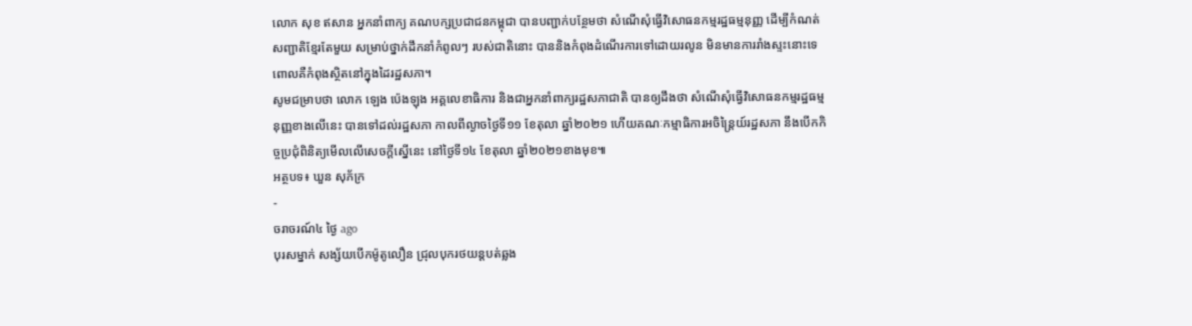លោក សុខ ឥសាន អ្នកនាំពាក្យ គណបក្សប្រជាជនកម្ពុជា បានបញ្ជាក់បន្ថែមថា សំណើសុំធ្វើវិសោធនកម្មរដ្ឋធម្មនុញ្ញ ដើម្បីកំណត់សញ្ជាតិខ្មែរតែមួយ សម្រាប់ថ្នាក់ដឹកនាំកំពូលៗ របស់ជាតិនោះ បាននិងកំពុងដំណើរការទៅដោយរលូន មិនមានការរាំងស្ទះនោះទេ ពោលគឺកំពុងស្ថិតនៅក្នុងដៃរដ្ឋសភា។
សូមជម្រាបថា លោក ឡេង ប៉េងឡុង អគ្គលេខាធិការ និងជាអ្នកនាំពាក្យរដ្ឋសភាជាតិ បានឲ្យដឹងថា សំណើសុំធ្វើវិសោធនកម្មរដ្ឋធម្មនុញ្ញខាងលើនេះ បានទៅដល់រដ្ឋសភា កាលពីល្ងាចថ្ងៃទី១១ ខែតុលា ឆ្នាំ២០២១ ហើយគណៈកម្មាធិការអចិន្ត្រៃយ៍រដ្ឋសភា នឹងបើកកិច្ចប្រជុំពិនិត្យមើលលើសេចក្តីស្នើនេះ នៅថ្ងៃទី១៤ ខែតុលា ឆ្នាំ២០២១ខាងមុខ៕
អត្ថបទ៖ ឃួន សុភ័ក្រ
-
ចរាចរណ៍៤ ថ្ងៃ ago
បុរសម្នាក់ សង្ស័យបើកម៉ូតូលឿន ជ្រុលបុករថយន្តបត់ឆ្លង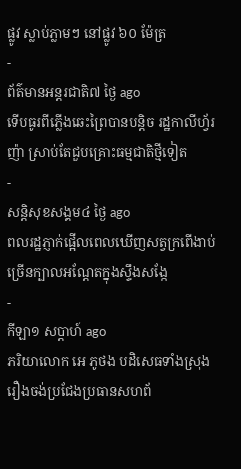ផ្លូវ ស្លាប់ភ្លាមៗ នៅផ្លូវ ៦០ ម៉ែត្រ
-
ព័ត៌មានអន្ដរជាតិ៧ ថ្ងៃ ago
ទើបធូរពីភ្លើងឆេះព្រៃបានបន្តិច រដ្ឋកាលីហ្វ័រញ៉ា ស្រាប់តែជួបគ្រោះធម្មជាតិថ្មីទៀត
-
សន្តិសុខសង្គម៤ ថ្ងៃ ago
ពលរដ្ឋភ្ញាក់ផ្អើលពេលឃើញសត្វក្រពើងាប់ច្រើនក្បាលអណ្ដែតក្នុងស្ទឹងសង្កែ
-
កីឡា១ សប្តាហ៍ ago
ភរិយាលោក អេ ភូថង បដិសេធទាំងស្រុងរឿងចង់ប្រជែងប្រធានសហព័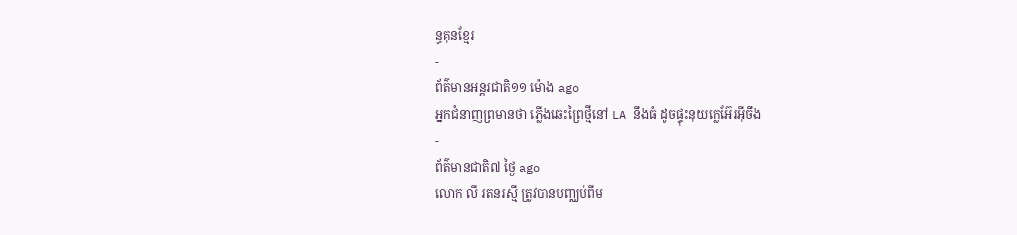ន្ធគុនខ្មែរ
-
ព័ត៌មានអន្ដរជាតិ១១ ម៉ោង ago
អ្នកជំនាញព្រមានថា ភ្លើងឆេះព្រៃថ្មីនៅ LA នឹងធំ ដូចផ្ទុះនុយក្លេអ៊ែរអ៊ីចឹង
-
ព័ត៌មានជាតិ៧ ថ្ងៃ ago
លោក លី រតនរស្មី ត្រូវបានបញ្ឈប់ពីម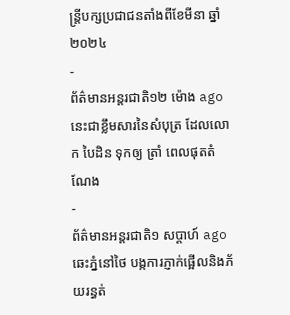ន្ត្រីបក្សប្រជាជនតាំងពីខែមីនា ឆ្នាំ២០២៤
-
ព័ត៌មានអន្ដរជាតិ១២ ម៉ោង ago
នេះជាខ្លឹមសារនៃសំបុត្រ ដែលលោក បៃដិន ទុកឲ្យ ត្រាំ ពេលផុតតំណែង
-
ព័ត៌មានអន្ដរជាតិ១ សប្តាហ៍ ago
ឆេះភ្នំនៅថៃ បង្កការភ្ញាក់ផ្អើលនិងភ័យរន្ធត់